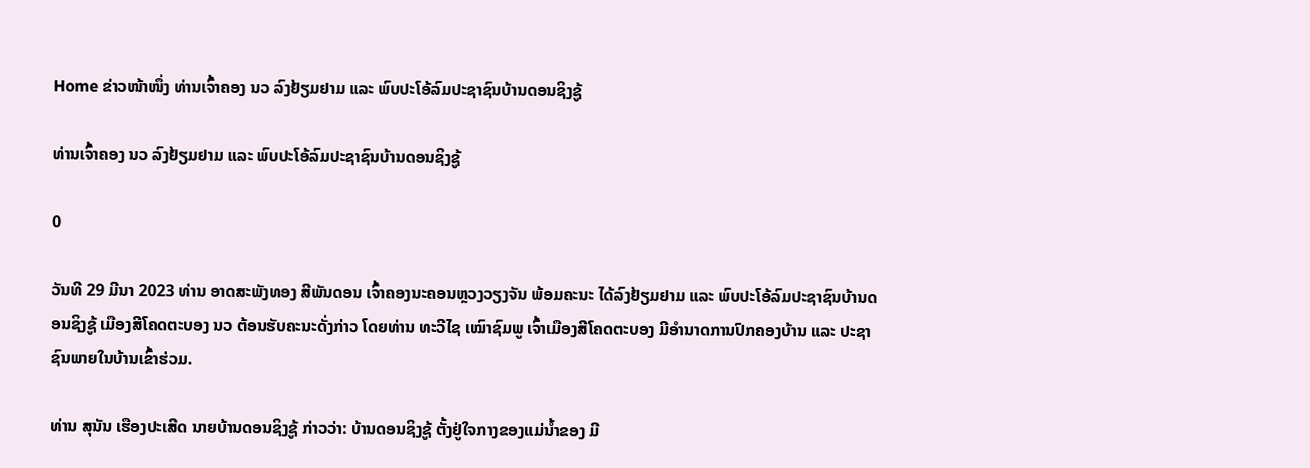Home ຂ່າວໜ້າໜຶ່ງ ທ່ານເຈົ້າຄອງ ນວ ລົງຢ້ຽມຢາມ ແລະ ພົບປະໂອ້ລົມປະຊາຊົນບ້ານດອນຊິງຊູ້

ທ່ານເຈົ້າຄອງ ນວ ລົງຢ້ຽມຢາມ ແລະ ພົບປະໂອ້ລົມປະຊາຊົນບ້ານດອນຊິງຊູ້

0

ວັນທີ 29 ມີນາ 2023 ທ່ານ ອາດສະພັງທອງ ສີພັນດອນ ເຈົ້າຄອງນະຄອນຫຼວງວຽງຈັນ ພ້ອມຄະນະ ໄດ້ລົງຢ້ຽມຢາມ ແລະ ພົບປະໂອ້ລົມປະຊາຊົນບ້ານດອນຊິງຊູ້ ເມືອງສີໂຄດຕະບອງ ນວ ຕ້ອນຮັບຄະນະດັ່ງກ່າວ ໂດຍທ່ານ ທະວີໄຊ ເໝົາຊົມພູ ເຈົ້າເມືອງສີໂຄດຕະບອງ ມີອຳນາດການປົກຄອງບ້ານ ແລະ ປະຊາຊົນພາຍໃນບ້ານເຂົ້າຮ່ວມ.

ທ່ານ ສຸນັນ ເຮືອງປະເສີດ ນາຍບ້ານດອນຊິງຊູ້ ກ່າວວ່າ: ບ້ານດອນຊິງຊູ້ ຕັ້ງຢູ່ໃຈກາງຂອງແມ່ນ້ຳຂອງ ມີ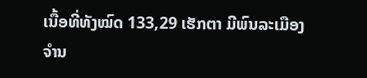ເນື້ອທີ່ທັງໝົດ 133,29 ເຮັກຕາ ມີພົນລະເມືອງຈຳນ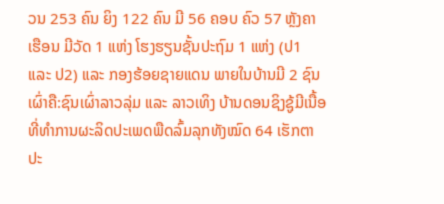ວນ 253 ຄົນ ຍິງ 122 ຄົນ ມີ 56 ຄອບ ຄົວ 57 ຫຼັງຄາເຮືອນ ມີວັດ 1 ແຫ່ງ ໂຮງຮຽນຊັ້ນປະຖົມ 1 ແຫ່ງ (ປ1 ແລະ ປ2) ແລະ ກອງຮ້ອຍຊາຍແດນ ພາຍໃນບ້ານມີ 2 ຊົນເຜົ່າຄື:ຊົນເຜົ່າລາວລຸ່ມ ແລະ ລາວເທິງ ບ້ານດອນຊິງຊູ້ມີເນື້ອທີ່ທຳການຜະລິດປະເພດພືດລົ້ມລຸກທັງໝົດ 64 ເຮັກຕາ ປະ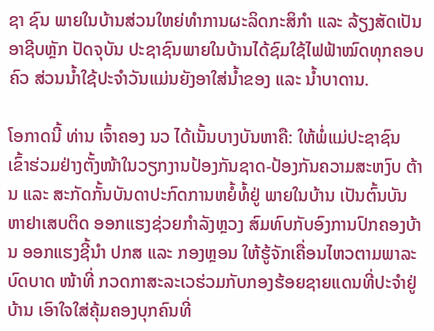ຊາ ຊົນ ພາຍໃນບ້ານສ່ວນໃຫຍ່ທຳການຜະລິດກະສິກຳ ແລະ ລ້ຽງສັດເປັນອາຊີບຫຼັກ ປັດຈຸບັນ ປະຊາຊົນພາຍໃນບ້ານໄດ້ຊົມໃຊ້ໄຟຟ້າໝົດທຸກຄອບຄົວ ສ່ວນນ້ຳໃຊ້ປະຈຳວັນແມ່ນຍັງອາໃສ່ນ້ຳຂອງ ແລະ ນ້ຳບາດານ.

ໂອກາດນີ້ ທ່ານ ເຈົ້າຄອງ ນວ ໄດ້ເນັ້ນບາງບັນຫາຄື: ໃຫ້ພໍ່ແມ່ປະຊາຊົນ ເຂົ້າຮ່ວມຢ່າງຕັ້ງໜ້າໃນວຽກງານປ້ອງກັນຊາດ-ປ້ອງກັນຄວາມສະຫງົບ ຕ້ານ ແລະ ສະກັດກັ້ນບັນດາປະກົດການຫຍໍ້ທໍ້ຢູ່ ພາຍໃນບ້ານ ເປັນຕົ້ນບັນຫາຢາເສບຕິດ ອອກແຮງຊ່ວຍກຳລັງຫຼວງ ສົມທົບກັບອົງການປົກຄອງບ້ານ ອອກແຮງຊີ້ນຳ ປກສ ແລະ ກອງຫຼອນ ໃຫ້ຮູ້ຈັກເຄື່ອນໄຫວຕາມພາລະບົດບາດ ໜ້າທີ່ ກວດກາສະລະເວຮ່ວມກັບກອງຮ້ອຍຊາຍແດນທີ່ປະຈຳຢູ່ບ້ານ ເອົາໃຈໃສ່ຄຸ້ມຄອງບຸກຄົນທີ່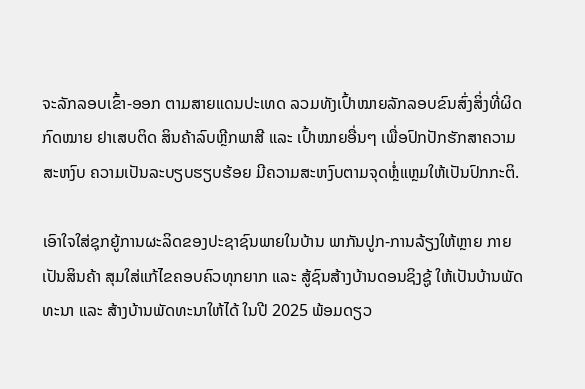ຈະລັກລອບເຂົ້າ-ອອກ ຕາມສາຍແດນປະເທດ ລວມທັງເປົ້າໝາຍລັກລອບຂົນສົ່ງສິ່ງທີ່ຜິດກົດໝາຍ ຢາເສບຕິດ ສິນຄ້າລົບຫຼີກພາສີ ແລະ ເປົ້າໝາຍອື່ນໆ ເພື່ອປົກປັກຮັກສາຄວາມສະຫງົບ ຄວາມເປັນລະບຽບຮຽບຮ້ອຍ ມີຄວາມສະຫງົບຕາມຈຸດຫຼໍ່ແຫຼມໃຫ້ເປັນປົກກະຕິ.

ເອົາໃຈໃສ່ຊຸກຍູ້ການຜະລິດຂອງປະຊາຊົນພາຍໃນບ້ານ ພາກັນປູກ-ການລ້ຽງໃຫ້ຫຼາຍ ກາຍເປັນສິນຄ້າ ສຸມໃສ່ແກ້ໄຂຄອບຄົວທຸກຍາກ ແລະ ສູ້ຊົນສ້າງບ້ານດອນຊິງຊູ້ ໃຫ້ເປັນບ້ານພັດທະນາ ແລະ ສ້າງບ້ານພັດທະນາໃຫ້ໄດ້ ໃນປີ 2025 ພ້ອມດຽວ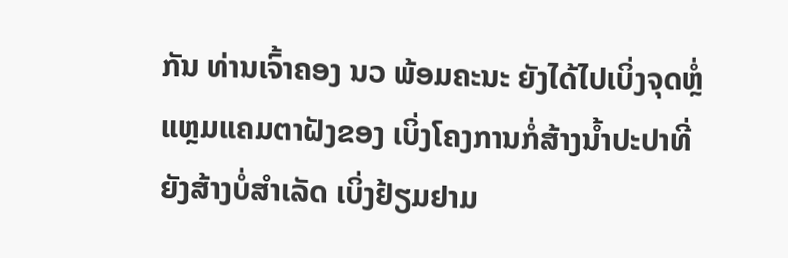ກັນ ທ່ານເຈົ້າຄອງ ນວ ພ້ອມຄະນະ ຍັງໄດ້ໄປເບິ່ງຈຸດຫຼໍ່ແຫຼມແຄມຕາຝັງຂອງ ເບິ່ງໂຄງການກໍ່ສ້າງນໍ້າປະປາທີ່ຍັງສ້າງບໍ່ສຳເລັດ ເບິ່ງຢ້ຽມຢາມ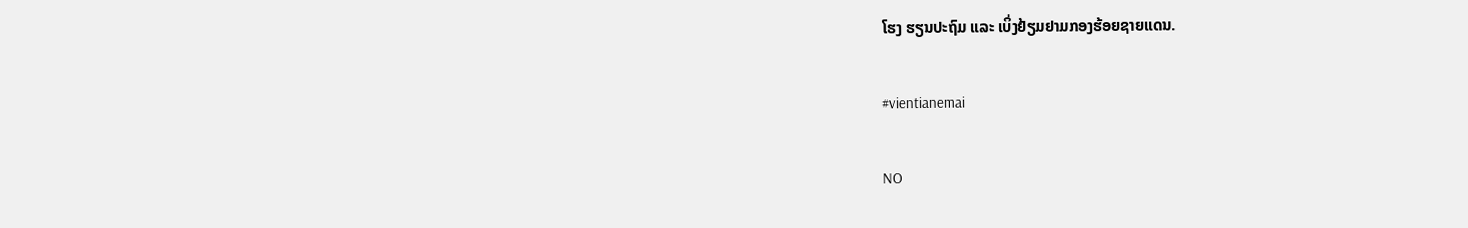ໂຮງ ຮຽນປະຖົມ ແລະ ເບິ່ງຢ້ຽມຢາມກອງຮ້ອຍຊາຍແດນ.

#vientianemai

NO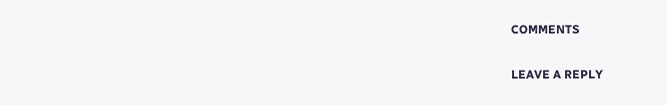COMMENTS

LEAVE A REPLY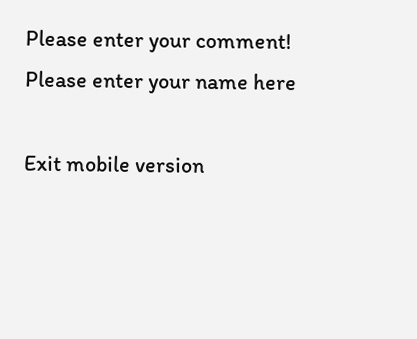Please enter your comment!
Please enter your name here

Exit mobile version